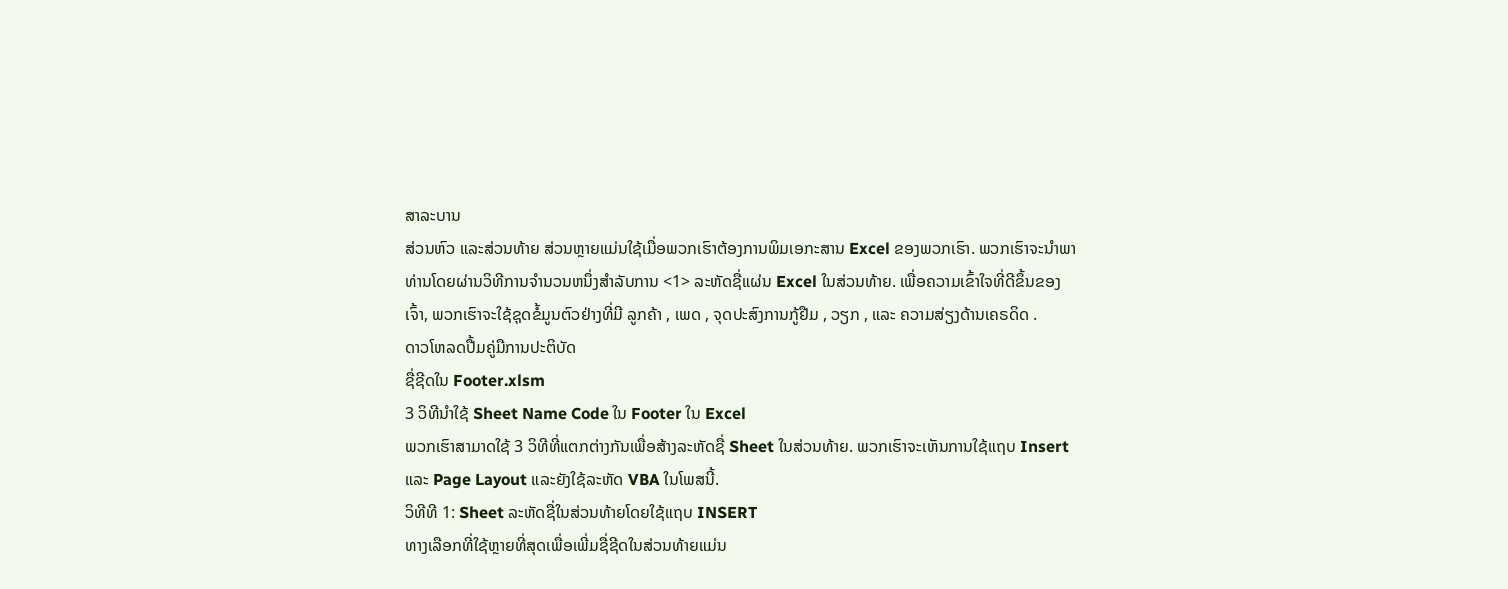ສາລະບານ
ສ່ວນຫົວ ແລະສ່ວນທ້າຍ ສ່ວນຫຼາຍແມ່ນໃຊ້ເມື່ອພວກເຮົາຕ້ອງການພິມເອກະສານ Excel ຂອງພວກເຮົາ. ພວກເຮົາຈະນໍາພາທ່ານໂດຍຜ່ານວິທີການຈໍານວນຫນຶ່ງສໍາລັບການ <1> ລະຫັດຊື່ແຜ່ນ Excel ໃນສ່ວນທ້າຍ. ເພື່ອຄວາມເຂົ້າໃຈທີ່ດີຂຶ້ນຂອງເຈົ້າ, ພວກເຮົາຈະໃຊ້ຊຸດຂໍ້ມູນຕົວຢ່າງທີ່ມີ ລູກຄ້າ , ເພດ , ຈຸດປະສົງການກູ້ຢືມ , ວຽກ , ແລະ ຄວາມສ່ຽງດ້ານເຄຣດິດ .
ດາວໂຫລດປື້ມຄູ່ມືການປະຕິບັດ
ຊື່ຊີດໃນ Footer.xlsm
3 ວິທີນຳໃຊ້ Sheet Name Code ໃນ Footer ໃນ Excel
ພວກເຮົາສາມາດໃຊ້ 3 ວິທີທີ່ແຕກຕ່າງກັນເພື່ອສ້າງລະຫັດຊື່ Sheet ໃນສ່ວນທ້າຍ. ພວກເຮົາຈະເຫັນການໃຊ້ແຖບ Insert ແລະ Page Layout ແລະຍັງໃຊ້ລະຫັດ VBA ໃນໂພສນີ້.
ວິທີທີ 1: Sheet ລະຫັດຊື່ໃນສ່ວນທ້າຍໂດຍໃຊ້ແຖບ INSERT
ທາງເລືອກທີ່ໃຊ້ຫຼາຍທີ່ສຸດເພື່ອເພີ່ມຊື່ຊີດໃນສ່ວນທ້າຍແມ່ນ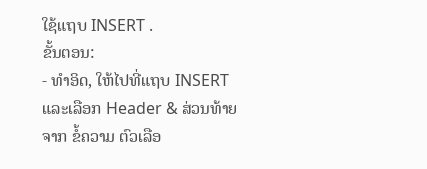ໃຊ້ແຖບ INSERT .
ຂັ້ນຕອນ:
- ທຳອິດ, ໃຫ້ໄປທີ່ແຖບ INSERT ແລະເລືອກ Header & ສ່ວນທ້າຍ ຈາກ ຂໍ້ຄວາມ ຕົວເລືອ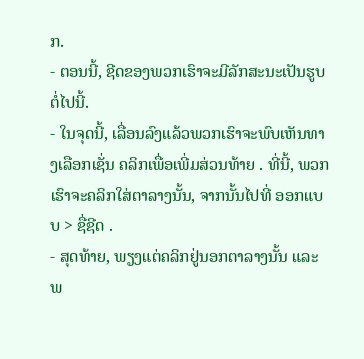ກ.
- ຕອນນີ້, ຊີດຂອງພວກເຮົາຈະມີລັກສະນະເປັນຮູບຕໍ່ໄປນີ້.
- ໃນຈຸດນີ້, ເລື່ອນລົງແລ້ວພວກເຮົາຈະພົບເຫັນທາງເລືອກເຊັ່ນ ຄລິກເພື່ອເພີ່ມສ່ວນທ້າຍ . ທີ່ນີ້, ພວກເຮົາຈະຄລິກໃສ່ຕາລາງນັ້ນ, ຈາກນັ້ນໄປທີ່ ອອກແບບ > ຊື່ຊີດ .
- ສຸດທ້າຍ, ພຽງແຕ່ຄລິກຢູ່ນອກຕາລາງນັ້ນ ແລະພ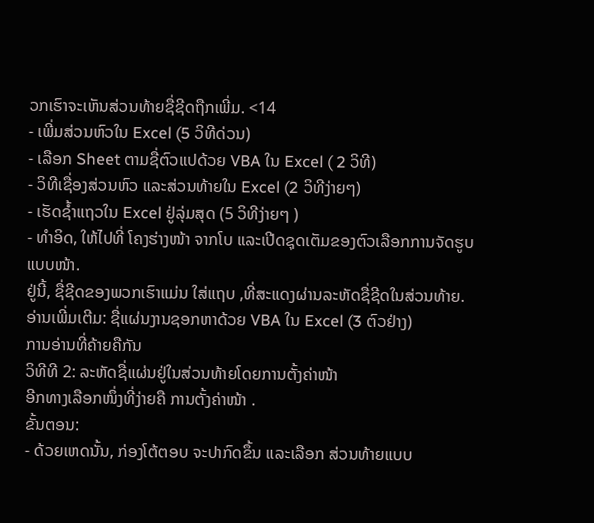ວກເຮົາຈະເຫັນສ່ວນທ້າຍຊື່ຊີດຖືກເພີ່ມ. <14
- ເພີ່ມສ່ວນຫົວໃນ Excel (5 ວິທີດ່ວນ)
- ເລືອກ Sheet ຕາມຊື່ຕົວແປດ້ວຍ VBA ໃນ Excel ( 2 ວິທີ)
- ວິທີເຊື່ອງສ່ວນຫົວ ແລະສ່ວນທ້າຍໃນ Excel (2 ວິທີງ່າຍໆ)
- ເຮັດຊ້ຳແຖວໃນ Excel ຢູ່ລຸ່ມສຸດ (5 ວິທີງ່າຍໆ )
- ທຳອິດ, ໃຫ້ໄປທີ່ ໂຄງຮ່າງໜ້າ ຈາກໂບ ແລະເປີດຊຸດເຕັມຂອງຕົວເລືອກການຈັດຮູບແບບໜ້າ.
ຢູ່ນີ້, ຊື່ຊີດຂອງພວກເຮົາແມ່ນ ໃສ່ແຖບ ,ທີ່ສະແດງຜ່ານລະຫັດຊື່ຊີດໃນສ່ວນທ້າຍ.
ອ່ານເພີ່ມເຕີມ: ຊື່ແຜ່ນງານຊອກຫາດ້ວຍ VBA ໃນ Excel (3 ຕົວຢ່າງ)
ການອ່ານທີ່ຄ້າຍຄືກັນ
ວິທີທີ 2: ລະຫັດຊື່ແຜ່ນຢູ່ໃນສ່ວນທ້າຍໂດຍການຕັ້ງຄ່າໜ້າ
ອີກທາງເລືອກໜຶ່ງທີ່ງ່າຍຄື ການຕັ້ງຄ່າໜ້າ .
ຂັ້ນຕອນ:
- ດ້ວຍເຫດນັ້ນ, ກ່ອງໂຕ້ຕອບ ຈະປາກົດຂຶ້ນ ແລະເລືອກ ສ່ວນທ້າຍແບບ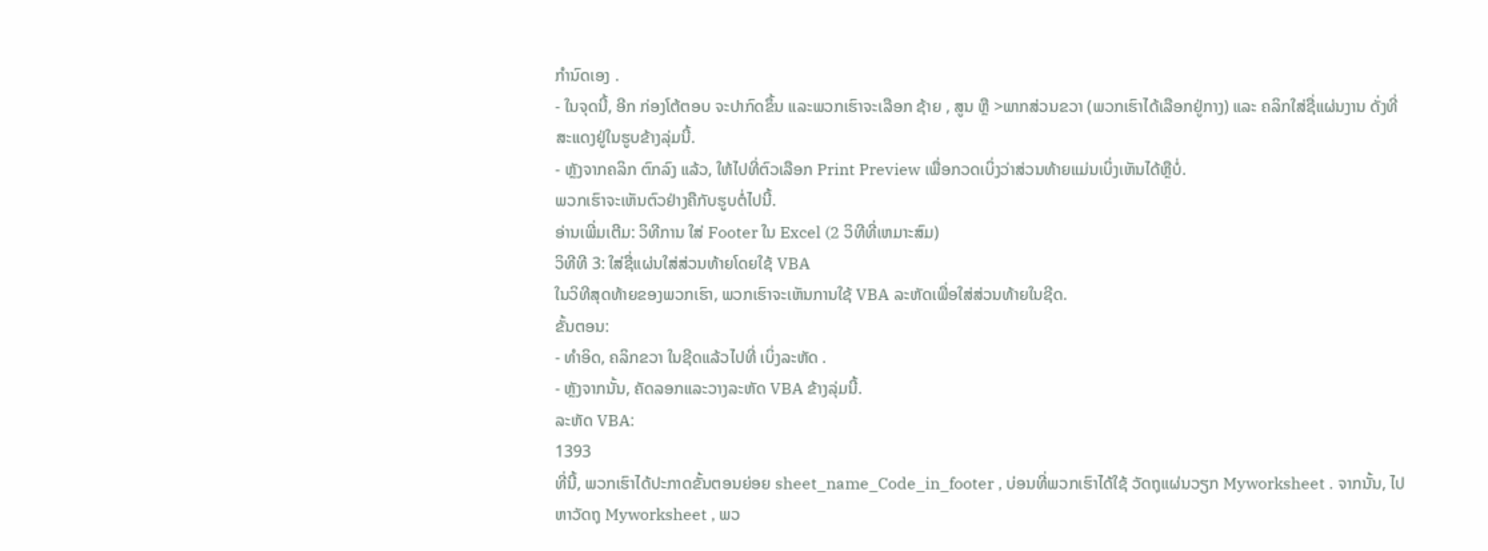ກຳນົດເອງ .
- ໃນຈຸດນີ້, ອີກ ກ່ອງໂຕ້ຕອບ ຈະປາກົດຂຶ້ນ ແລະພວກເຮົາຈະເລືອກ ຊ້າຍ , ສູນ ຫຼື >ພາກສ່ວນຂວາ (ພວກເຮົາໄດ້ເລືອກຢູ່ກາງ) ແລະ ຄລິກໃສ່ຊື່ແຜ່ນງານ ດັ່ງທີ່ສະແດງຢູ່ໃນຮູບຂ້າງລຸ່ມນີ້.
- ຫຼັງຈາກຄລິກ ຕົກລົງ ແລ້ວ, ໃຫ້ໄປທີ່ຕົວເລືອກ Print Preview ເພື່ອກວດເບິ່ງວ່າສ່ວນທ້າຍແມ່ນເບິ່ງເຫັນໄດ້ຫຼືບໍ່.
ພວກເຮົາຈະເຫັນຕົວຢ່າງຄືກັບຮູບຕໍ່ໄປນີ້.
ອ່ານເພີ່ມເຕີມ: ວິທີການ ໃສ່ Footer ໃນ Excel (2 ວິທີທີ່ເຫມາະສົມ)
ວິທີທີ 3: ໃສ່ຊື່ແຜ່ນໃສ່ສ່ວນທ້າຍໂດຍໃຊ້ VBA
ໃນວິທີສຸດທ້າຍຂອງພວກເຮົາ, ພວກເຮົາຈະເຫັນການໃຊ້ VBA ລະຫັດເພື່ອໃສ່ສ່ວນທ້າຍໃນຊີດ.
ຂັ້ນຕອນ:
- ທຳອິດ, ຄລິກຂວາ ໃນຊີດແລ້ວໄປທີ່ ເບິ່ງລະຫັດ .
- ຫຼັງຈາກນັ້ນ, ຄັດລອກແລະວາງລະຫັດ VBA ຂ້າງລຸ່ມນີ້.
ລະຫັດ VBA:
1393
ທີ່ນີ້, ພວກເຮົາໄດ້ປະກາດຂັ້ນຕອນຍ່ອຍ sheet_name_Code_in_footer , ບ່ອນທີ່ພວກເຮົາໄດ້ໃຊ້ ວັດຖຸແຜ່ນວຽກ Myworksheet . ຈາກນັ້ນ, ໄປຫາວັດຖຸ Myworksheet , ພວ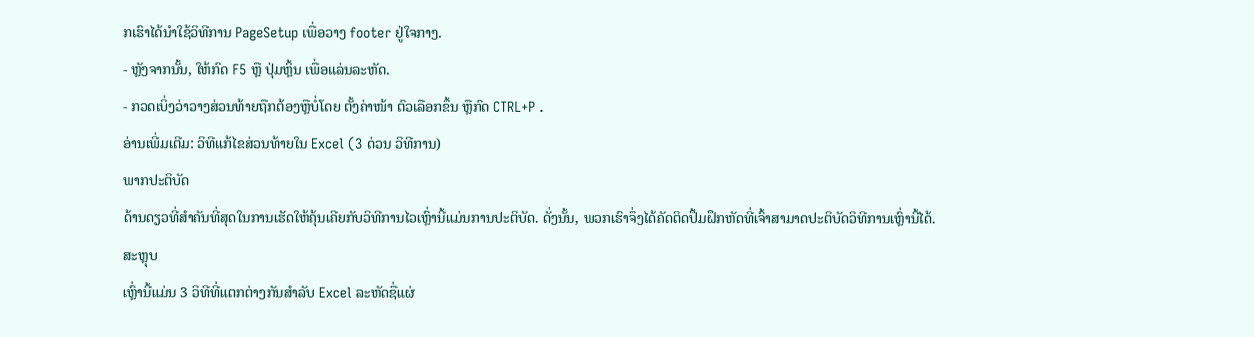ກເຮົາໄດ້ນຳໃຊ້ວິທີການ PageSetup ເພື່ອວາງ footer ຢູ່ໃຈກາງ.
- ຫຼັງຈາກນັ້ນ, ໃຫ້ກົດ F5 ຫຼື ປຸ່ມຫຼິ້ນ ເພື່ອແລ່ນລະຫັດ.
- ກວດເບິ່ງວ່າວາງສ່ວນທ້າຍຖືກຕ້ອງຫຼືບໍ່ໂດຍ ຕັ້ງຄ່າໜ້າ ຕົວເລືອກຂຶ້ນ ຫຼືກົດ CTRL+P .
ອ່ານເພີ່ມເຕີມ: ວິທີແກ້ໄຂສ່ວນທ້າຍໃນ Excel (3 ດ່ວນ ວິທີການ)
ພາກປະຕິບັດ
ດ້ານດຽວທີ່ສຳຄັນທີ່ສຸດໃນການເຮັດໃຫ້ຄຸ້ນເຄີຍກັບວິທີການໄວເຫຼົ່ານີ້ແມ່ນການປະຕິບັດ. ດັ່ງນັ້ນ, ພວກເຮົາຈຶ່ງໄດ້ຄັດຕິດປຶ້ມຝຶກຫັດທີ່ເຈົ້າສາມາດປະຕິບັດວິທີການເຫຼົ່ານີ້ໄດ້.
ສະຫຼຸບ
ເຫຼົ່ານີ້ແມ່ນ 3 ວິທີທີ່ແຕກຕ່າງກັນສໍາລັບ Excel ລະຫັດຊື່ແຜ່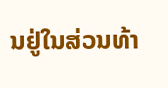ນຢູ່ໃນສ່ວນທ້າ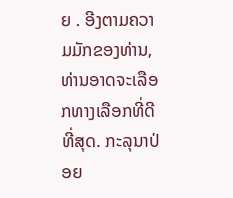ຍ . ອີງຕາມຄວາມມັກຂອງທ່ານ, ທ່ານອາດຈະເລືອກທາງເລືອກທີ່ດີທີ່ສຸດ. ກະລຸນາປ່ອຍ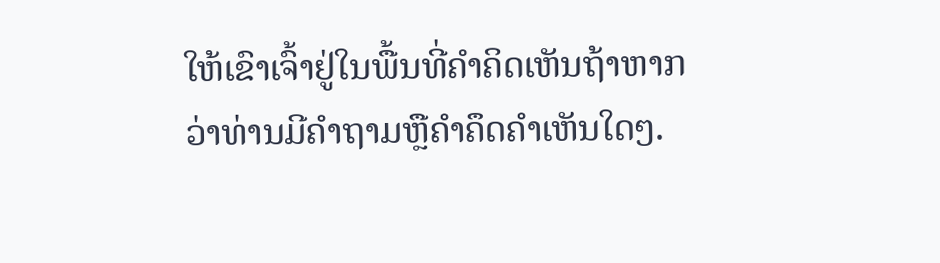ໃຫ້ເຂົາເຈົ້າຢູ່ໃນພື້ນທີ່ຄໍາຄິດເຫັນຖ້າຫາກວ່າທ່ານມີຄໍາຖາມຫຼືຄໍາຄຶດຄໍາເຫັນໃດໆ.